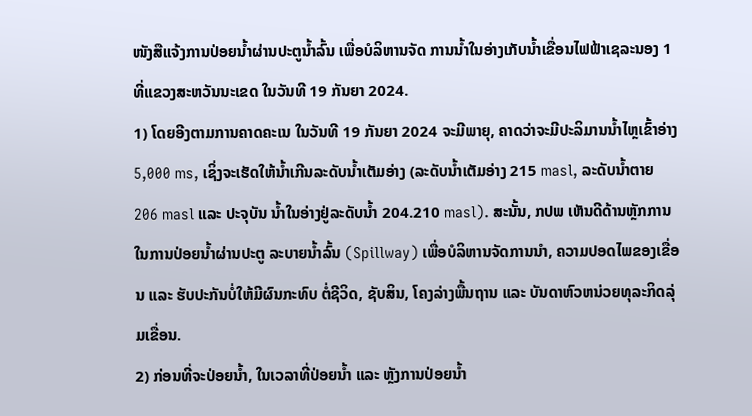ໜັງສືແຈ້ງການປ່ອຍນ້ຳຜ່ານປະຕູນ້ຳລົ້ນ ເພື່ອບໍລິຫານຈັດ ການນ້ຳໃນອ່າງເກັບນ້ຳເຂື່ອນໄຟຟ້າເຊລະນອງ 1 ທີ່ແຂວງສະຫວັນນະເຂດ ໃນວັນທີ 19 ກັນຍາ 2024.
1) ໂດຍອີງຕາມການຄາດຄະເນ ໃນວັນທີ 19 ກັນຍາ 2024 ຈະມີພາຍຸ, ຄາດວ່າຈະມີປະລິມານນໍ້າໄຫຼເຂົ້າອ່າງ 5,000 ms, ເຊິ່ງຈະເຮັດໃຫ້ນໍ້າເກີນລະດັບນໍ້າເຕັມອ່າງ (ລະດັບນໍ້າເຕັມອ່າງ 215 masl, ລະດັບນໍ້າຕາຍ 206 masl ແລະ ປະຈຸບັນ ນໍ້າໃນອ່າງຢູ່ລະດັບນໍ້າ 204.210 masl). ສະນັ້ນ, ກປພ ເຫັນດີດ້ານຫຼັກການ ໃນການປ່ອຍນ້ຳຜ່ານປະຕູ ລະບາຍນໍ້າລົ້ນ (Spillway) ເພື່ອບໍລິຫານຈັດການນໍາ, ຄວາມປອດໄພຂອງເຂື່ອນ ແລະ ຮັບປະກັນບໍ່ໃຫ້ມີຜົນກະທົບ ຕໍ່ຊີວິດ, ຊັບສິນ, ໂຄງລ່າງພື້ນຖານ ແລະ ບັນດາຫົວຫນ່ວຍທຸລະກິດລຸ່ມເຂື່ອນ.
2) ກ່ອນທີ່ຈະປ່ອຍນໍ້າ, ໃນເວລາທີ່ປ່ອຍນໍ້າ ແລະ ຫຼັງການປ່ອຍນ້ຳ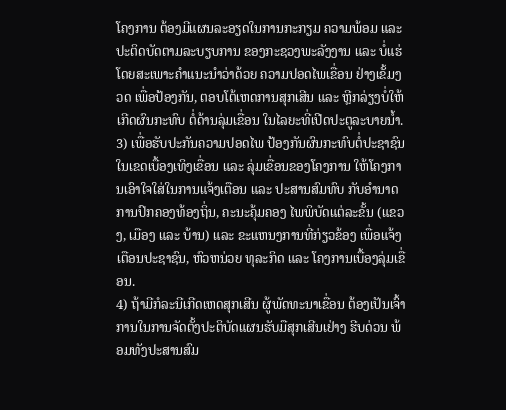ໂຄງການ ຕ້ອງມີແຜນລະອຽດໃນການກະກຽມ ຄວາມພ້ອມ ແລະ ປະຕິດບັດຕາມລະບຽບການ ຂອງກະຊວງພະລັງງານ ແລະ ບໍ່ແຮ່ ໂດຍສະເພາະຄໍາແນະນໍາວ່າດ້ວຍ ຄວາມປອດໄພເຂື່ອນ ຢ່າງເຂັ້ມງວດ ເພື່ອປ້ອງກັນ, ຕອບໂຕ້ເຫດການສຸກເສີນ ແລະ ຫຼີກລ່ຽງບໍ່ໃຫ້ເກີດຜົນກະທົບ ຕໍ່ດ້ານລຸ່ມເຂື່ອນ ໃນໄລຍະທີ່ເປີດປະຕູລະບາຍນໍ້າ.
3) ເພື່ອຮັບປະກັນຄວາມປອດໄພ ປ້ອງກັນຜົນກະທົບຕໍ່ປະຊາຊົນໃນເຂດເບື້ອງເທິງເຂື່ອນ ແລະ ລຸ່ມເຂື່ອນຂອງໂຄງການ ໃຫ້ໂຄງການເອົາໃຈໃສ່ໃນການແຈ້ງເຕືອນ ແລະ ປະສານສົມທົບ ກັບອໍານາດການປົກຄອງທ້ອງຖິ່ນ, ຄະນະຄຸ້ມຄອງ ໄພພິບັດແຕ່ລະຂັ້ນ (ແຂວງ, ເມືອງ ແລະ ບ້ານ) ແລະ ຂະແຫນງການທີ່ກ່ຽວຂ້ອງ ເພື່ອແຈ້ງເຕືອນປະຊາຊົນ, ຫົວຫນ່ວຍ ທຸລະກິດ ແລະ ໂຄງການເບື້ອງລຸ່ມເຂື່ອນ.
4) ຖ້າມີກໍລະນີເກີດເຫດສຸກເສີນ ຜູ້ພັດທະນາເຂື່ອນ ຕ້ອງເປັນເຈົ້າການໃນການຈັດຕັ້ງປະຕິບັດແຜນຮັບມືສຸກເສີນເຢ່າງ ຮີບດ່ວນ ພ້ອມທັງປະສານສົມ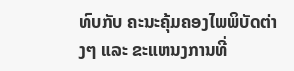ທົບກັບ ຄະນະຄຸ້ມຄອງໄພພິບັດຕ່າງໆ ແລະ ຂະແຫນງການທີ່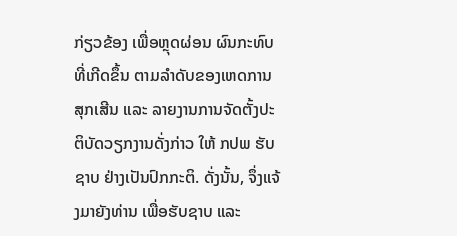ກ່ຽວຂ້ອງ ເພື່ອຫຼຸດຜ່ອນ ຜົນກະທົບທີ່ເກີດຂຶ້ນ ຕາມລໍາດັບຂອງເຫດການສຸກເສີນ ແລະ ລາຍງານການຈັດຕັ້ງປະຕິບັດວຽກງານດັ່ງກ່າວ ໃຫ້ ກປພ ຮັບຊາບ ຢ່າງເປັນປົກກະຕິ. ດັ່ງນັ້ນ, ຈຶ່ງແຈ້ງມາຍັງທ່ານ ເພື່ອຮັບຊາບ ແລະ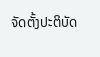ຈັດຕັ້ງປະຕິບັດ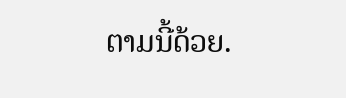ຕາມນີ້ດ້ວຍ.